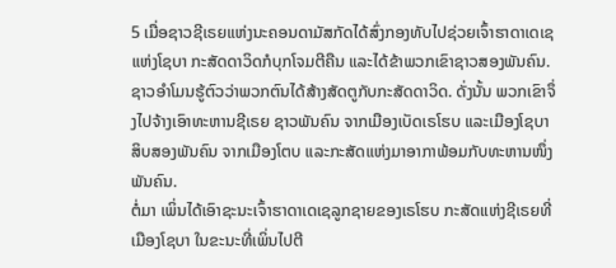5 ເມື່ອຊາວຊີເຣຍແຫ່ງນະຄອນດາມັສກັດໄດ້ສົ່ງກອງທັບໄປຊ່ວຍເຈົ້າຮາດາເດເຊແຫ່ງໂຊບາ ກະສັດດາວິດກໍບຸກໂຈມຕີຄືນ ແລະໄດ້ຂ້າພວກເຂົາຊາວສອງພັນຄົນ.
ຊາວອຳໂມນຮູ້ຕົວວ່າພວກຕົນໄດ້ສ້າງສັດຕູກັບກະສັດດາວິດ. ດັ່ງນັ້ນ ພວກເຂົາຈຶ່ງໄປຈ້າງເອົາທະຫານຊີເຣຍ ຊາວພັນຄົນ ຈາກເມືອງເບັດເຣໂຮບ ແລະເມືອງໂຊບາ ສິບສອງພັນຄົນ ຈາກເມືອງໂຕບ ແລະກະສັດແຫ່ງມາອາກາພ້ອມກັບທະຫານໜຶ່ງພັນຄົນ.
ຕໍ່ມາ ເພິ່ນໄດ້ເອົາຊະນະເຈົ້າຮາດາເດເຊລູກຊາຍຂອງເຣໂຮບ ກະສັດແຫ່ງຊີເຣຍທີ່ເມືອງໂຊບາ ໃນຂະນະທີ່ເພິ່ນໄປຕີ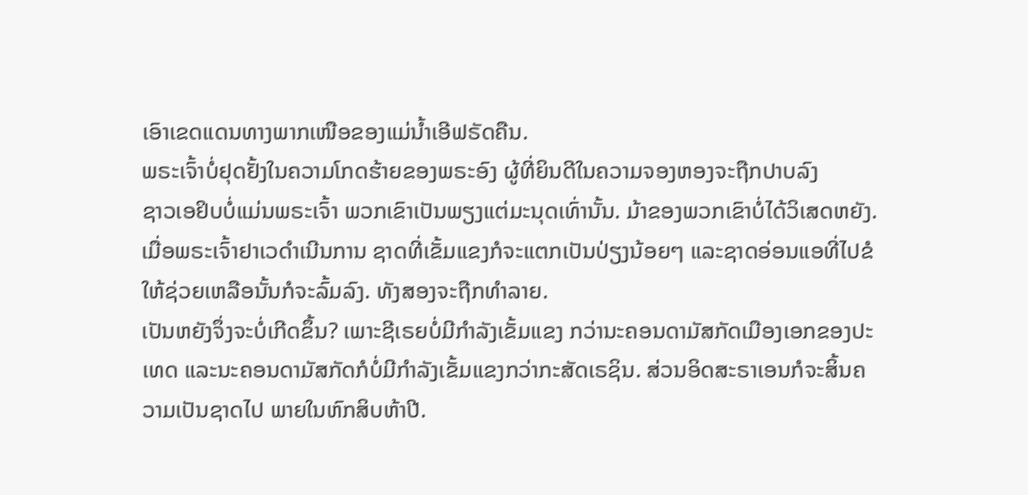ເອົາເຂດແດນທາງພາກເໜືອຂອງແມ່ນໍ້າເອີຟຣັດຄືນ.
ພຣະເຈົ້າບໍ່ຢຸດຢັ້ງໃນຄວາມໂກດຮ້າຍຂອງພຣະອົງ ຜູ້ທີ່ຍິນດີໃນຄວາມຈອງຫອງຈະຖືກປາບລົງ
ຊາວເອຢິບບໍ່ແມ່ນພຣະເຈົ້າ ພວກເຂົາເປັນພຽງແຕ່ມະນຸດເທົ່ານັ້ນ. ມ້າຂອງພວກເຂົາບໍ່ໄດ້ວິເສດຫຍັງ. ເມື່ອພຣະເຈົ້າຢາເວດຳເນີນການ ຊາດທີ່ເຂັ້ມແຂງກໍຈະແຕກເປັນປ່ຽງນ້ອຍໆ ແລະຊາດອ່ອນແອທີ່ໄປຂໍໃຫ້ຊ່ວຍເຫລືອນັ້ນກໍຈະລົ້ມລົງ. ທັງສອງຈະຖືກທຳລາຍ.
ເປັນຫຍັງຈຶ່ງຈະບໍ່ເກີດຂຶ້ນ? ເພາະຊີເຣຍບໍ່ມີກຳລັງເຂັ້ມແຂງ ກວ່ານະຄອນດາມັສກັດເມືອງເອກຂອງປະເທດ ແລະນະຄອນດາມັສກັດກໍບໍ່ມີກຳລັງເຂັ້ມແຂງກວ່າກະສັດເຣຊິນ. ສ່ວນອິດສະຣາເອນກໍຈະສິ້ນຄວາມເປັນຊາດໄປ ພາຍໃນຫົກສິບຫ້າປີ.